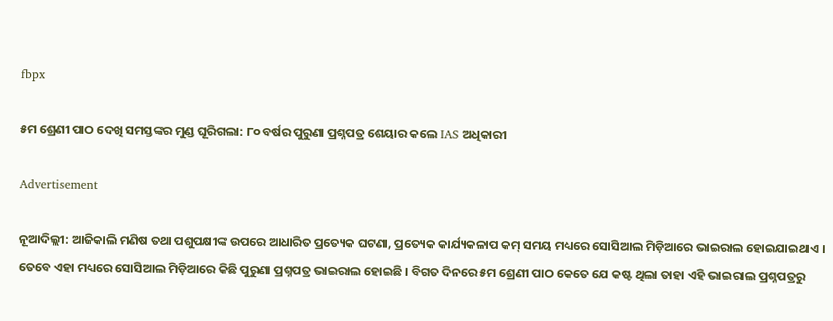fbpx

୫ମ ଶ୍ରେଣୀ ପାଠ ଦେଖି ସମସ୍ତଙ୍କର ମୁଣ୍ଡ ଘୂରିଗଲା: ୮୦ ବର୍ଷର ପୁରୁଣା ପ୍ରଶ୍ନପତ୍ର ଶେୟାର କଲେ IAS ଅଧିକାରୀ

Advertisement

ନୂଆଦିଲ୍ଲୀ: ଆଜିକାଲି ମଣିଷ ତଥା ପଶୁପକ୍ଷୀଙ୍କ ଉପରେ ଆଧାରିତ ପ୍ରତ୍ୟେକ ଘଟଣା, ପ୍ରତ୍ୟେକ କାର୍ଯ୍ୟକଳାପ କମ୍ ସମୟ ମଧ୍ୟରେ ସୋସିଆଲ ମିଡ଼ିଆରେ ଭାଇରାଲ ହୋଇଯାଇଥାଏ । ତେବେ ଏହା ମଧ୍ୟରେ ସୋସିଆଲ ମିଡ଼ିଆରେ କିଛି ପୁରୁଣା ପ୍ରଶ୍ନପତ୍ର ଭାଇରାଲ ହୋଇଛି । ବିଗତ ଦିନରେ ୫ମ ଶ୍ରେଣୀ ପାଠ କେତେ ଯେ କଷ୍ଟ ଥିଲା ତାହା ଏହି ଭାଇରାଲ ପ୍ରଶ୍ନପତ୍ରରୁ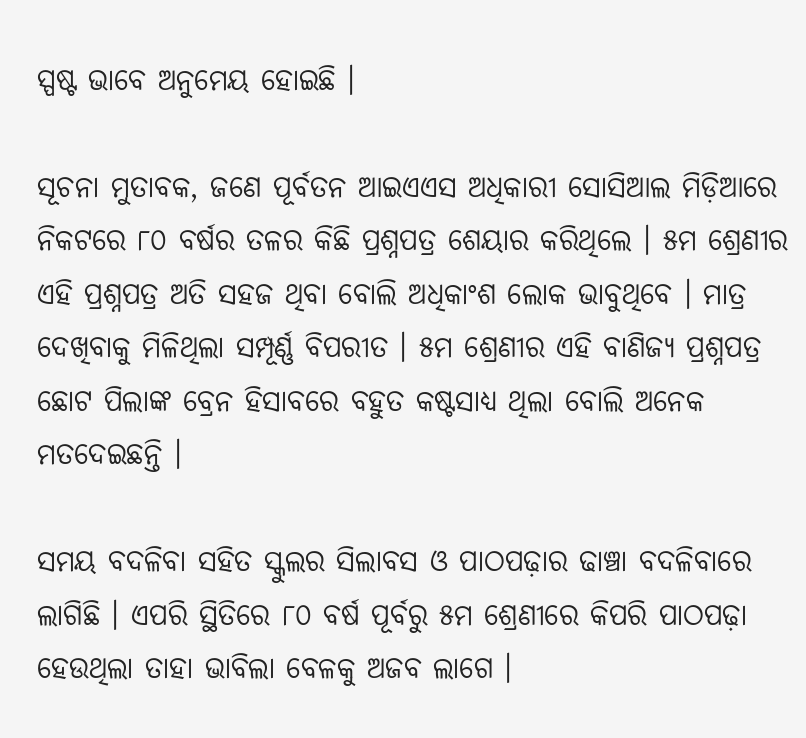ସ୍ପଷ୍ଟ ଭାବେ ଅନୁମେୟ ହୋଇଛି ।

ସୂଚନା ମୁତାବକ, ଜଣେ ପୂର୍ବତନ ଆଇଏଏସ ଅଧିକାରୀ ସୋସିଆଲ ମିଡ଼ିଆରେ ନିକଟରେ ୮୦ ବର୍ଷର ତଳର କିଛି ପ୍ରଶ୍ନପତ୍ର ଶେୟାର କରିଥିଲେ । ୫ମ ଶ୍ରେଣୀର ଏହି ପ୍ରଶ୍ନପତ୍ର ଅତି ସହଜ ଥିବା ବୋଲି ଅଧିକାଂଶ ଲୋକ ଭାବୁଥିବେ । ମାତ୍ର ଦେଖିବାକୁ ମିଳିଥିଲା ସମ୍ପୂର୍ଣ୍ଣ ବିପରୀତ । ୫ମ ଶ୍ରେଣୀର ଏହି ବାଣିଜ୍ୟ ପ୍ରଶ୍ନପତ୍ର ଛୋଟ ପିଲାଙ୍କ ବ୍ରେନ ହିସାବରେ ବହୁତ କଷ୍ଟସାଧ୍ୟ ଥିଲା ବୋଲି ଅନେକ ମତଦେଇଛନ୍ତି ।

ସମୟ ବଦଳିବା ସହିତ ସ୍କୁଲର ସିଲାବସ ଓ ପାଠପଢ଼ାର ଢାଞ୍ଚା ବଦଳିବାରେ ଲାଗିଛି । ଏପରି ସ୍ଥିତିରେ ୮୦ ବର୍ଷ ପୂର୍ବରୁ ୫ମ ଶ୍ରେଣୀରେ କିପରି ପାଠପଢ଼ା ହେଉଥିଲା ତାହା ଭାବିଲା ବେଳକୁ ଅଜବ ଲାଗେ ।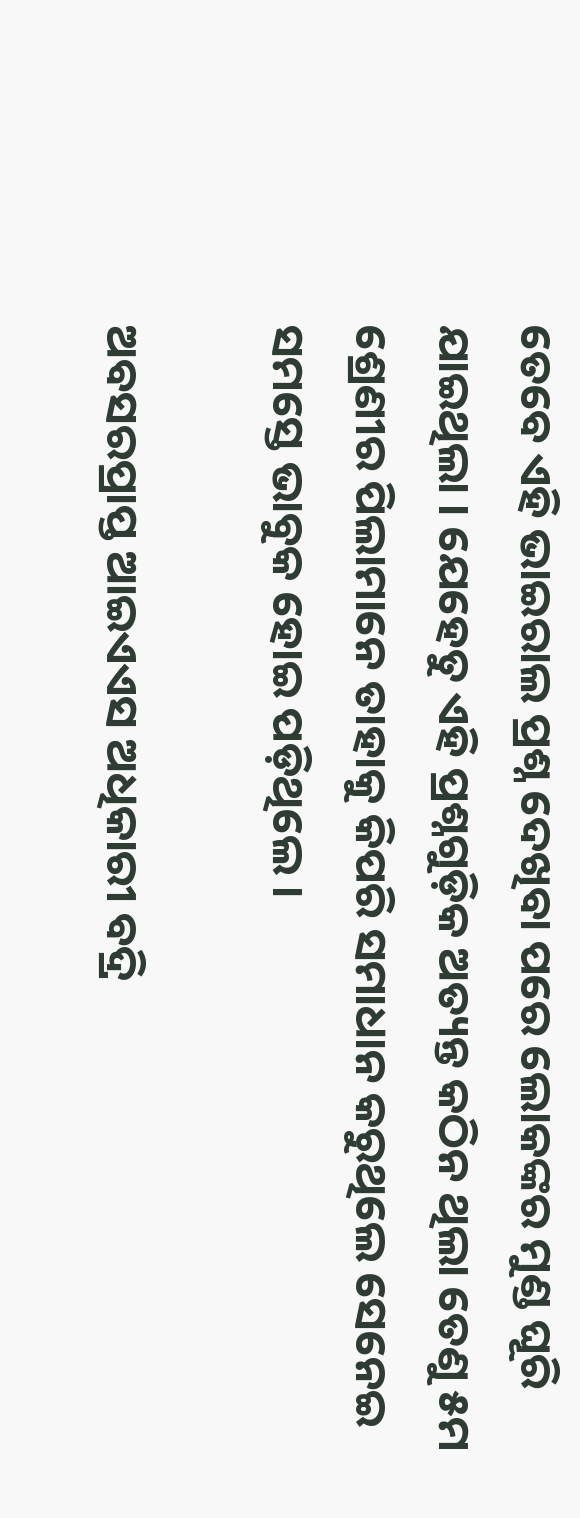ତେବେ ଏହି ଭାଇରାଲ ପ୍ରଶ୍ନ ଦେଖିବା ପରେ ଲୋକଙ୍କର ମୁଣ୍ଡ ଘୂରି ଯାଇଥିଲା । ଯେହେତୁ ଏହି ପ୍ରଶ୍ନଗୁଡ଼ିକ ଅତ୍ୟନ୍ତ କଠିନ ଥିଲା ତେଣୁ ୫ମ ଶ୍ରେଣୀର ପିଲାମାନେ ତାହାକୁ କିପରି ସମାଧାନ କରୁଥିଲେ ସେନେଇ ସମସ୍ତେ ଭାବୁକ ହୋଇ ପଡ଼ିଥିଲେ ।

ଅବସରପ୍ରାପ୍ତ ଆଇଏଏସ ଅଧିକାରୀ ବଦ୍ରି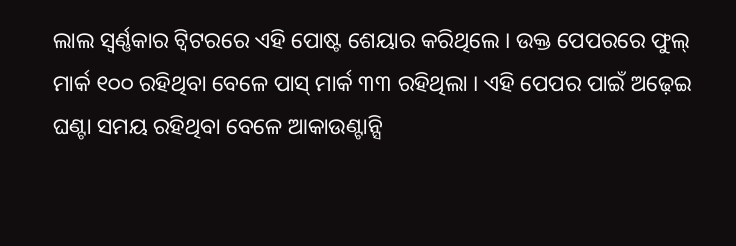ଲାଲ ସ୍ୱର୍ଣ୍ଣକାର ଟ୍ୱିଟରରେ ଏହି ପୋଷ୍ଟ ଶେୟାର କରିଥିଲେ । ଉକ୍ତ ପେପରରେ ଫୁଲ୍ ମାର୍କ ୧୦୦ ରହିଥିବା ବେଳେ ପାସ୍ ମାର୍କ ୩୩ ରହିଥିଲା । ଏହି ପେପର ପାଇଁ ଅଢ଼େଇ ଘଣ୍ଟା ସମୟ ରହିଥିବା ବେଳେ ଆକାଉଣ୍ଟାନ୍ସି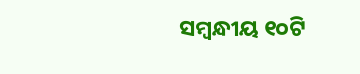ସମ୍ବନ୍ଧୀୟ ୧୦ଟି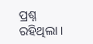ପ୍ରଶ୍ନ ରହିଥିଲା ।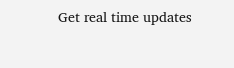Get real time updates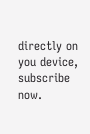directly on you device, subscribe now.